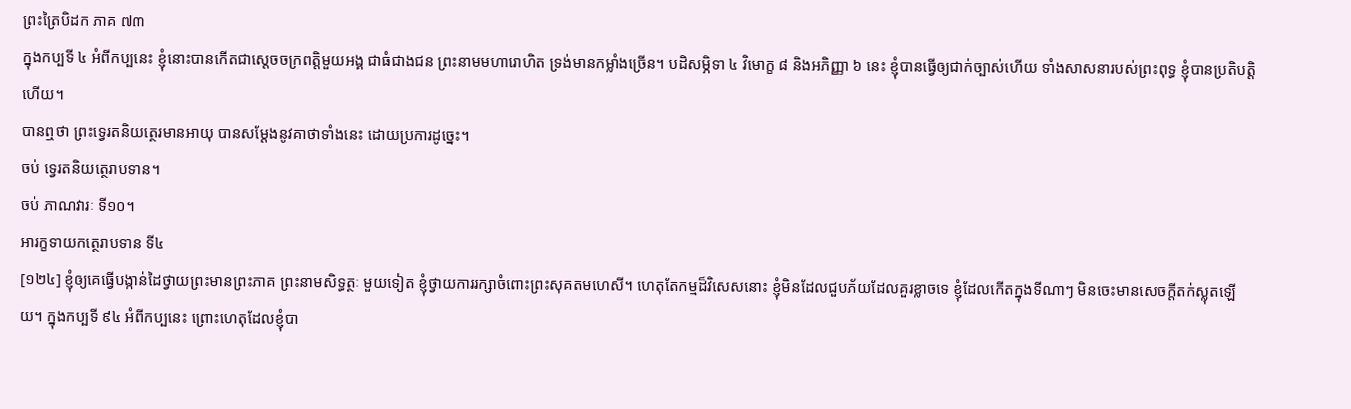ព្រះត្រៃបិដក ភាគ ៧៣
ក្នុងកប្បទី ៤ អំពីកប្បនេះ ខ្ញុំនោះបានកើតជាស្ដេចចក្រពត្តិមួយអង្គ ជាធំជាងជន ព្រះនាមមហារោហិត ទ្រង់មានកម្លាំងច្រើន។ បដិសម្ភិទា ៤ វិមោក្ខ ៨ និងអភិញ្ញា ៦ នេះ ខ្ញុំបានធ្វើឲ្យជាក់ច្បាស់ហើយ ទាំងសាសនារបស់ព្រះពុទ្ធ ខ្ញុំបានប្រតិបត្តិហើយ។
បានឮថា ព្រះទ្វេរតនិយត្ថេរមានអាយុ បានសម្ដែងនូវគាថាទាំងនេះ ដោយប្រការដូច្នេះ។
ចប់ ទ្វេរតនិយត្ថេរាបទាន។
ចប់ ភាណវារៈ ទី១០។
អារក្ខទាយកត្ថេរាបទាន ទី៤
[១២៤] ខ្ញុំឲ្យគេធ្វើបង្កាន់ដៃថ្វាយព្រះមានព្រះភាគ ព្រះនាមសិទ្ធត្ថៈ មួយទៀត ខ្ញុំថ្វាយការរក្សាចំពោះព្រះសុគតមហេសី។ ហេតុតែកម្មដ៏វិសេសនោះ ខ្ញុំមិនដែលជួបភ័យដែលគួរខ្លាចទេ ខ្ញុំដែលកើតក្នុងទីណាៗ មិនចេះមានសេចក្ដីតក់ស្លុតឡើយ។ ក្នុងកប្បទី ៩៤ អំពីកប្បនេះ ព្រោះហេតុដែលខ្ញុំបា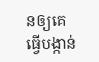នឲ្យគេធ្វើបង្កាន់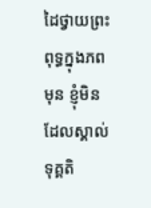ដៃថ្វាយព្រះពុទ្ធក្នុងភពមុន ខ្ញុំមិនដែលស្គាល់ទុគ្គតិ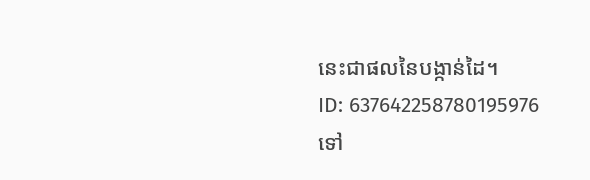នេះជាផលនៃបង្កាន់ដៃ។
ID: 637642258780195976
ទៅ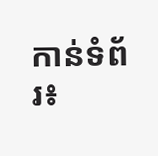កាន់ទំព័រ៖